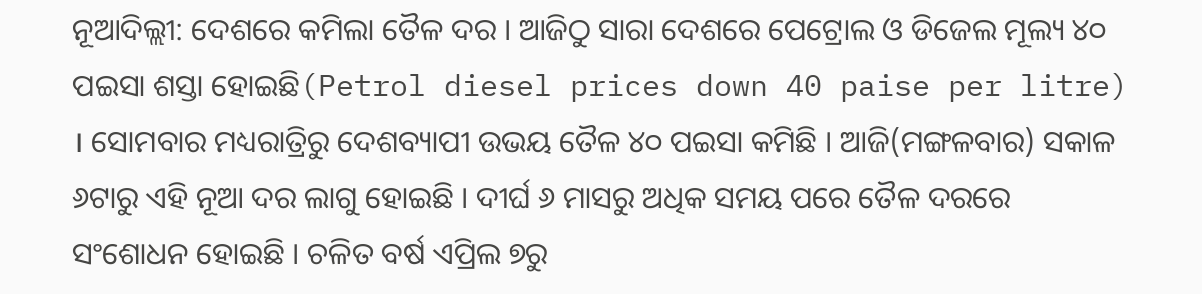ନୂଆଦିଲ୍ଲୀ: ଦେଶରେ କମିଲା ତୈଳ ଦର । ଆଜିଠୁ ସାରା ଦେଶରେ ପେଟ୍ରୋଲ ଓ ଡିଜେଲ ମୂଲ୍ୟ ୪୦ ପଇସା ଶସ୍ତା ହୋଇଛି(Petrol diesel prices down 40 paise per litre) । ସୋମବାର ମଧ୍ୟରାତ୍ରିରୁ ଦେଶବ୍ୟାପୀ ଉଭୟ ତୈଳ ୪୦ ପଇସା କମିଛି । ଆଜି(ମଙ୍ଗଳବାର) ସକାଳ ୬ଟାରୁ ଏହି ନୂଆ ଦର ଲାଗୁ ହୋଇଛି । ଦୀର୍ଘ ୬ ମାସରୁ ଅଧିକ ସମୟ ପରେ ତୈଳ ଦରରେ ସଂଶୋଧନ ହୋଇଛି । ଚଳିତ ବର୍ଷ ଏପ୍ରିଲ ୭ରୁ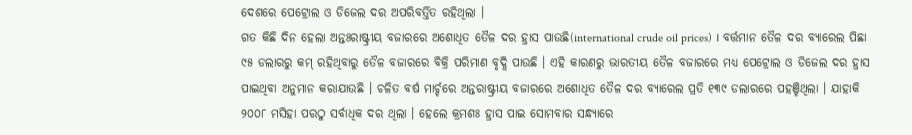ଦେଶରେ ପେଟ୍ରୋଲ ଓ ଡିଜେଲ ଦର ଅପରିବର୍ତ୍ତିତ ରହିଥିଲା ।
ଗତ କିଛି ଦିନ ହେଲା ଅନ୍ତଃରାଷ୍ଟ୍ରୀୟ ବଜାରରେ ଅଶୋଧିତ ତୈଳ ଦର ହ୍ରାସ ପାଉଛି(international crude oil prices) । ବର୍ତ୍ତମାନ ତୈଳ ଦର ବ୍ୟାରେଲ ପିଛା ୯୫ ଡଲାରରୁ କମ୍ ରହିଥିବାରୁ ତୈଳ ବଜାରରେ ବିକ୍ରି ପରିମାଣ ବୃଦ୍ଧି ପାଉଛି । ଏହି କାରଣରୁ ଭାରତୀୟ ତୈଳ ବଜାରରେ ମଧ୍ୟ ପେଟ୍ରୋଲ ଓ ଡିଜେଲ ଦର ହ୍ରାସ ପାଇଥିବା ଅନୁମାନ କରାଯାଉଛି । ଚଳିତ ବର୍ଷ ମାର୍ଚ୍ଚରେ ଅନ୍ତରାଷ୍ଟ୍ରୀୟ ବଜାରରେ ଅଶୋଧିତ ତୈଳ ଦର ବ୍ୟାରେଲ ପ୍ରତି ୧୩୯ ଡଲାରରେ ପହଞ୍ଚିଥିଲା । ଯାହାକି ୨୦୦୮ ମସିହା ପରଠୁ ସର୍ବାଧିକ ଦର ଥିଲା । ହେଲେ କ୍ରମଶଃ ହ୍ରାସ ପାଇ ସୋମବାର ସନ୍ଧ୍ୟାରେ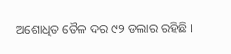ଅଶୋଧିତ ତୈଳ ଦର ୯୨ ଡଲାର ରହିଛି ।